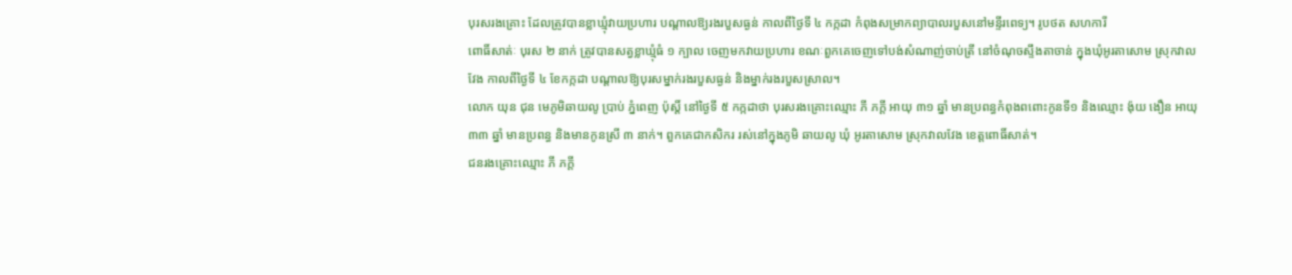បុរសរងគ្រោះ ដែលត្រូវបានខ្លាឃ្មុំវាយប្រហារ បណ្តាលឱ្យរងរបួសធ្ងន់ កាលពីថ្ងៃទី ៤ កក្កដា កំពុងសម្រាកព្យាបាលរបួសនៅមន្ទីរពេទ្យ។ រូបថត សហការី
ពោធិ៍សាត់ៈ បុរស ២ នាក់ ត្រូវបានសត្វខ្លាឃ្មុំធំ ១ ក្បាល ចេញមកវាយប្រហារ ខណៈពួកគេចេញទៅបង់សំណាញ់ចាប់ត្រី នៅចំណុចស្ទឹងតាចាន់ ក្នុងឃុំអូរតាសោម ស្រុកវាលវែង កាលពីថ្ងៃទី ៤ ខែកក្កដា បណ្តាលឱ្យបុរសម្នាក់រងរបួសធ្ងន់ និងម្នាក់រងរបួសស្រាល។
លោក យុន ជុន មេភូមិឆាយលូ ប្រាប់ ភ្នំពេញ ប៉ុស្តិ៍ នៅថ្ងៃទី ៥ កក្កដាថា បុរសរងគ្រោះឈ្មោះ ភី ភក្តី អាយុ ៣១ ឆ្នាំ មានប្រពន្ធកំពុងពពោះកូនទី១ និងឈ្មោះ ង៉ុយ ងឿន អាយុ ៣៣ ឆ្នាំ មានប្រពន្ធ និងមានកូនស្រី ៣ នាក់។ ពួកគេជាកសិករ រស់នៅក្នុងភូមិ ឆាយលូ ឃុំ អូរតាសោម ស្រុកវាលវែង ខេត្តពោធិ៍សាត់។
ជនរងគ្រោះឈ្មោះ ភី ភក្តី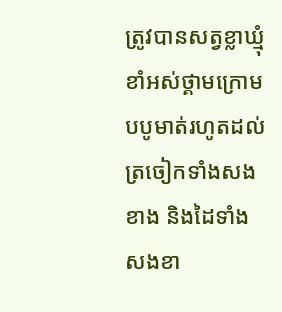ត្រូវបានសត្វខ្លាឃ្មុំខាំអស់ថ្គាមក្រោមបបូមាត់រហូតដល់ត្រចៀកទាំងសងខាង និងដៃទាំងសងខា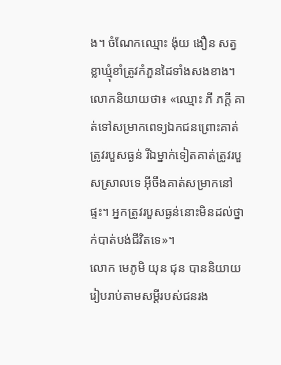ង។ ចំណែកឈ្មោះ ង៉ុយ ងឿន សត្វខ្លាឃ្មុំខាំត្រូវកំភួនដៃទាំងសងខាង។
លោកនិយាយថា៖ «ឈ្មោះ ភី ភក្តី គាត់ទៅសម្រាកពេទ្យឯកជនព្រោះគាត់ត្រូវរបួសធ្ងន់ រីឯម្នាក់ទៀតគាត់ត្រូវរបួសស្រាលទេ អ៊ីចឹងគាត់សម្រាកនៅផ្ទះ។ អ្នកត្រូវរបួសធ្ងន់នោះមិនដល់ថ្នាក់បាត់បង់ជីវិតទេ»។
លោក មេភូមិ យុន ជុន បាននិយាយរៀបរាប់តាមសម្តីរបស់ជនរង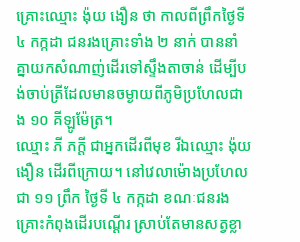គ្រោះឈ្មោះ ង៉ុយ ងឿន ថា កាលពីព្រឹកថ្ងៃទី ៤ កក្កដា ជនរងគ្រោះទាំង ២ នាក់ បាននាំគ្នាយកសំណាញ់ដើរទៅស្ទឹងតាចាន់ ដើម្បីបង់ចាប់ត្រីដែលមានចម្ងាយពីភូមិប្រហែលជាង ១០ គីឡូម៉ែត្រ។
ឈ្មោះ ភី ភក្តី ជាអ្នកដើរពីមុខ រីឯឈ្មោះ ង៉ុយ ងឿន ដើរពីក្រោយ។ នៅវេលាម៉ោងប្រហែលជា ១១ ព្រឹក ថ្ងៃទី ៤ កក្កដា ខណៈជនរងគ្រោះកំពុងដើរបណ្តើរ ស្រាប់តែមានសត្វខ្លា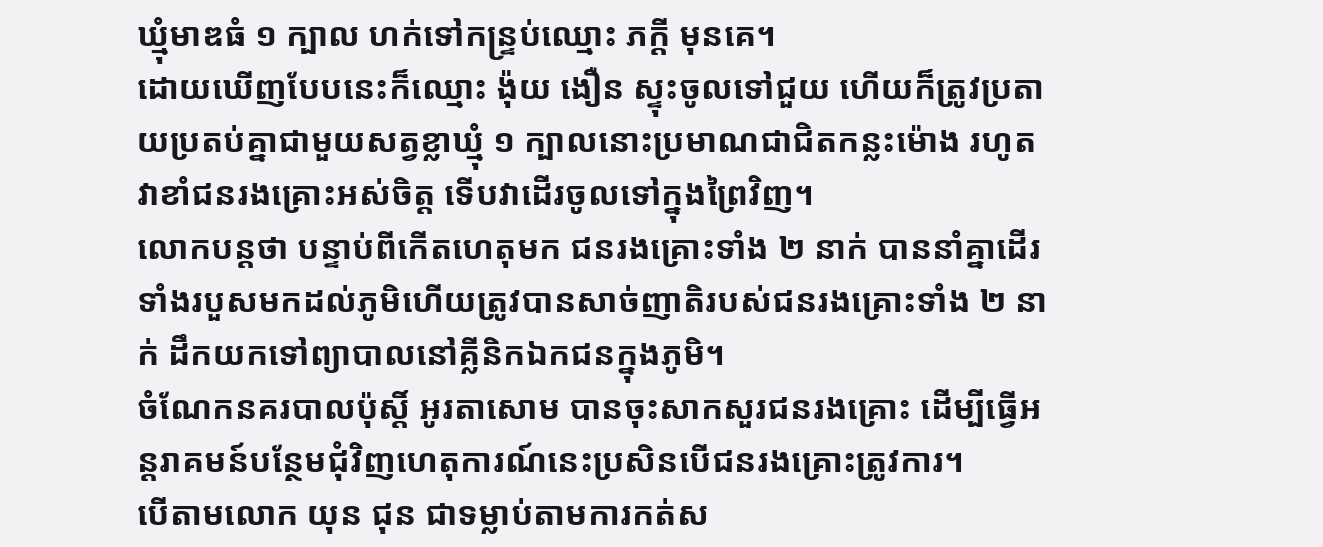ឃ្មុំមាឌធំ ១ ក្បាល ហក់ទៅកន្ទ្រប់ឈ្មោះ ភក្តី មុនគេ។
ដោយឃើញបែបនេះក៏ឈ្មោះ ង៉ុយ ងឿន ស្ទុះចូលទៅជួយ ហើយក៏ត្រូវប្រតាយប្រតប់គ្នាជាមួយសត្វខ្លាឃ្មុំ ១ ក្បាលនោះប្រមាណជាជិតកន្លះម៉ោង រហូតវាខាំជនរងគ្រោះអស់ចិត្ត ទើបវាដើរចូលទៅក្នុងព្រៃវិញ។
លោកបន្តថា បន្ទាប់ពីកើតហេតុមក ជនរងគ្រោះទាំង ២ នាក់ បាននាំគ្នាដើរទាំងរបួសមកដល់ភូមិហើយត្រូវបានសាច់ញាតិរបស់ជនរងគ្រោះទាំង ២ នាក់ ដឹកយកទៅព្យាបាលនៅគ្លីនិកឯកជនក្នុងភូមិ។
ចំណែកនគរបាលប៉ុស្តិ៍ អូរតាសោម បានចុះសាកសួរជនរងគ្រោះ ដើម្បីធ្វើអន្តរាគមន៍បន្ថែមជុំវិញហេតុការណ៍នេះប្រសិនបើជនរងគ្រោះត្រូវការ។
បើតាមលោក យុន ជុន ជាទម្លាប់តាមការកត់ស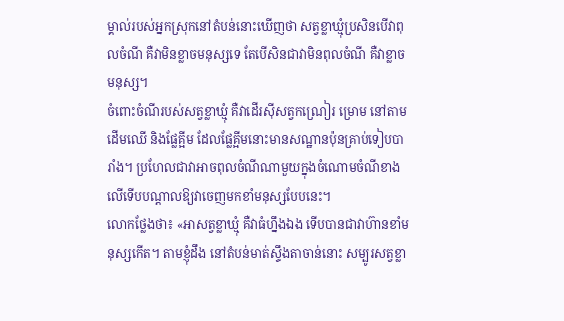ម្គាល់របស់អ្នកស្រុកនៅតំបន់នោះឃើញថា សត្វខ្លាឃ្មុំប្រសិនបើវាពុលចំណី គឺវាមិនខ្លាចមនុស្សទេ តែបើសិនជាវាមិនពុលចំណី គឺវាខ្លាចមនុស្ស។
ចំពោះចំណីរបស់សត្វខ្លាឃ្មុំ គឺវាដើរស៊ីសត្វកណ្រៀរ ម្រោម នៅតាមដើមឈើ និងផ្លែគ្អីម ដែលផ្លែគ្អីមនោះមានសណ្ឋានប៉ុនគ្រាប់ទៀបបារាំង។ ប្រហែលជាវាអាចពុលចំណីណាមួយក្នុងចំណោមចំណីខាងលើទើបបណ្តាលឱ្យវាចេញមកខាំមនុស្សបែបនេះ។
លោកថ្លែងថា៖ «អាសត្វខ្លាឃ្មុំ គឺវាធំហ្នឹងឯង ទើបបានជាវាហ៊ានខាំមនុស្សកើត។ តាមខ្ញុំដឹង នៅតំបន់មាត់ស្ទឹងតាចាន់នោះ សម្បូរសត្វខ្លា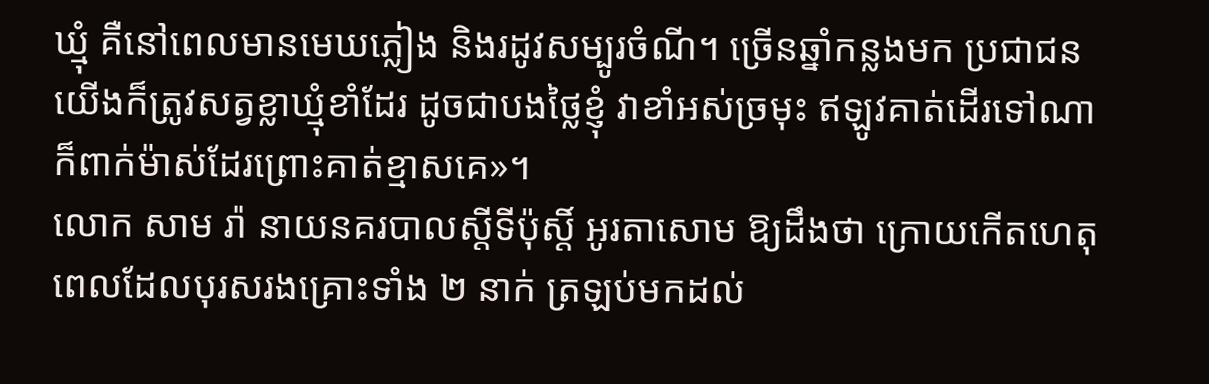ឃ្មុំ គឺនៅពេលមានមេឃភ្លៀង និងរដូវសម្បូរចំណី។ ច្រើនឆ្នាំកន្លងមក ប្រជាជនយើងក៏ត្រូវសត្វខ្លាឃ្មុំខាំដែរ ដូចជាបងថ្លៃខ្ញុំ វាខាំអស់ច្រមុះ ឥឡូវគាត់ដើរទៅណាក៏ពាក់ម៉ាស់ដែរព្រោះគាត់ខ្មាសគេ»។
លោក សាម រ៉ា នាយនគរបាលស្តីទីប៉ុស្តិ៍ អូរតាសោម ឱ្យដឹងថា ក្រោយកើតហេតុ ពេលដែលបុរសរងគ្រោះទាំង ២ នាក់ ត្រឡប់មកដល់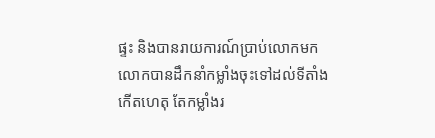ផ្ទះ និងបានរាយការណ៍ប្រាប់លោកមក លោកបានដឹកនាំកម្លាំងចុះទៅដល់ទីតាំងកើតហេតុ តែកម្លាំងរ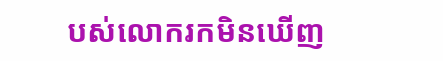បស់លោករកមិនឃើញ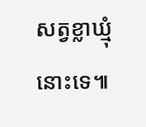សត្វខ្លាឃ្មុំនោះទេ៕